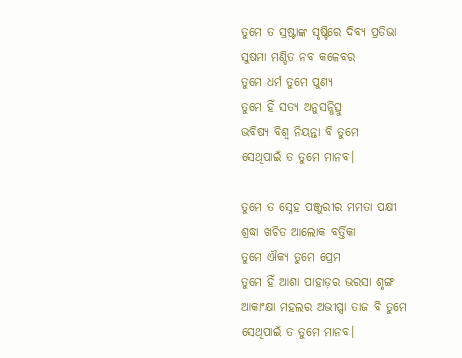ତୁମେ ତ ସ୍ରଷ୍ଟାଙ୍କ ସୃଷ୍ଟିରେ ଦିବ୍ୟ ପ୍ରତିଭା
ସୁଷମା ମଣ୍ଡିତ ନବ କଳେବର
ତୁମେ ଧର୍ମ ତୁମେ ପୁଣ୍ୟ
ତୁମେ ହିଁ ସତ୍ୟ ଅନୁସନ୍ଧିତ୍ସୁ
ଭବିଷ୍ୟ ବିଶ୍ୱ ନିୟନ୍ତା ବି ତୁମେ
ସେଥିପାଇଁ ତ ତୁମେ ମାନବ।

ତୁମେ ତ ସ୍ନେହ ପଞ୍ଜୁରୀର ମମତା ପକ୍ଷୀ
ଶ୍ରଦ୍ଧା ଖଚିତ ଆଲୋକ ବର୍ତ୍ତିକା
ତୁମେ ଐକ୍ୟ ତୁମେ ପ୍ରେମ
ତୁମେ ହିଁ ଆଶା ପାହାଡ଼ର ଭରସା ଶୃଙ୍ଗ
ଆକାଂକ୍ଷା ମହଲର ଅଭୀପ୍ସା ତାଜ ବି ତୁମେ
ସେଥିପାଇଁ ତ ତୁମେ ମାନବ।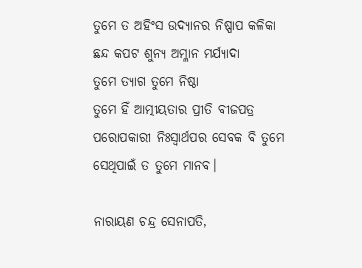ତୁମେ ତ ଅହିଂସ ଉଦ୍ୟାନର ନିଷ୍ପାପ କଳିକା
ଛନ୍ଦ କପଟ ଶୁନ୍ୟ ଅମ୍ଳାନ ମର୍ଯ୍ୟାଦା
ତୁମେ ତ୍ୟାଗ ତୁମେ ନିଷ୍ଠା
ତୁମେ ହିଁ ଆତ୍ମୀୟତାର ପ୍ରୀତି ବୀଜପତ୍ର
ପରୋପକାରୀ ନିଃସ୍ୱାର୍ଥପର ସେବକ ବି ତୁମେ
ସେଥିପାଇଁ ତ ତୁମେ ମାନବ।

ନାରାୟଣ ଚନ୍ଦ୍ର ସେନାପତି,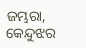ଜମ୍ଭରା, କେନ୍ଦୁଝର